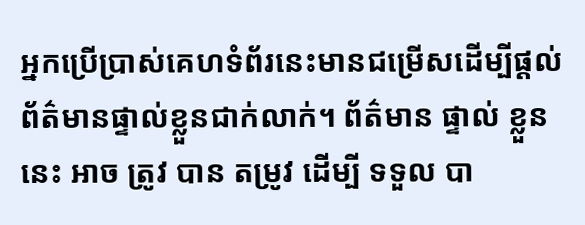អ្នកប្រើប្រាស់គេហទំព័រនេះមានជម្រើសដើម្បីផ្តល់ព័ត៌មានផ្ទាល់ខ្លួនជាក់លាក់។ ព័ត៌មាន ផ្ទាល់ ខ្លួន នេះ អាច ត្រូវ បាន តម្រូវ ដើម្បី ទទួល បា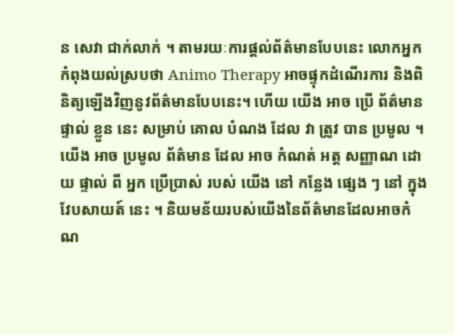ន សេវា ជាក់លាក់ ។ តាមរយៈការផ្តល់ព័ត៌មានបែបនេះ លោកអ្នកកំពុងយល់ស្របថា Animo Therapy អាចផ្ទុកដំណើរការ និងពិនិត្យឡើងវិញនូវព័ត៌មានបែបនេះ។ ហើយ យើង អាច ប្រើ ព័ត៌មាន ផ្ទាល់ ខ្លួន នេះ សម្រាប់ គោល បំណង ដែល វា ត្រូវ បាន ប្រមូល ។
យើង អាច ប្រមូល ព័ត៌មាន ដែល អាច កំណត់ អត្ត សញ្ញាណ ដោយ ផ្ទាល់ ពី អ្នក ប្រើប្រាស់ របស់ យើង នៅ កន្លែង ផ្សេង ៗ នៅ ក្នុង វែបសាយត៍ នេះ ។ និយមន័យរបស់យើងនៃព័ត៌មានដែលអាចកំណ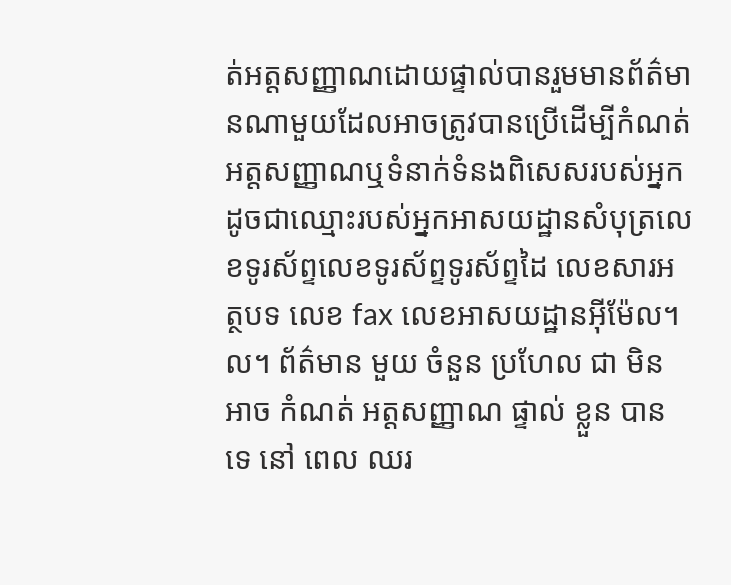ត់អត្តសញ្ញាណដោយផ្ទាល់បានរួមមានព័ត៌មានណាមួយដែលអាចត្រូវបានប្រើដើម្បីកំណត់អត្តសញ្ញាណឬទំនាក់ទំនងពិសេសរបស់អ្នកដូចជាឈ្មោះរបស់អ្នកអាសយដ្ឋានសំបុត្រលេខទូរស័ព្ទលេខទូរស័ព្ទទូរស័ព្ទដៃ លេខសារអត្ថបទ លេខ fax លេខអាសយដ្ឋានអ៊ីម៉ែល។ល។ ព័ត៌មាន មួយ ចំនួន ប្រហែល ជា មិន អាច កំណត់ អត្តសញ្ញាណ ផ្ទាល់ ខ្លួន បាន ទេ នៅ ពេល ឈរ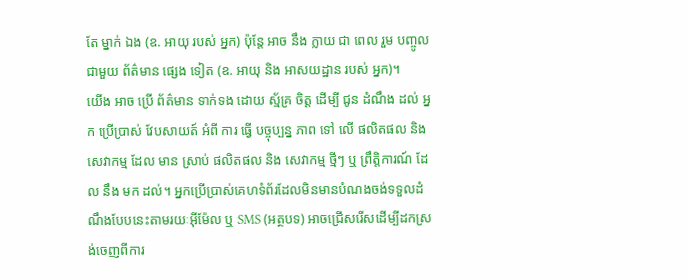តែ ម្នាក់ ឯង (ឧ. អាយុ របស់ អ្នក) ប៉ុន្តែ អាច នឹង ក្លាយ ជា ពេល រួម បញ្ចូល ជាមួយ ព័ត៌មាន ផ្សេង ទៀត (ឧ. អាយុ និង អាសយដ្ឋាន របស់ អ្នក)។
យើង អាច ប្រើ ព័ត៌មាន ទាក់ទង ដោយ ស្ម័គ្រ ចិត្ត ដើម្បី ជូន ដំណឹង ដល់ អ្នក ប្រើប្រាស់ វែបសាយត៍ អំពី ការ ធ្វើ បច្ចុប្បន្ន ភាព ទៅ លើ ផលិតផល និង សេវាកម្ម ដែល មាន ស្រាប់ ផលិតផល និង សេវាកម្ម ថ្មីៗ ឬ ព្រឹត្តិការណ៍ ដែល នឹង មក ដល់។ អ្នកប្រើប្រាស់គេហទំព័រដែលមិនមានបំណងចង់ទទួលដំណឹងបែបនេះតាមរយៈអ៊ីម៉ែល ឬ SMS (អត្ថបទ) អាចជ្រើសរើសដើម្បីដកស្រង់ចេញពីការ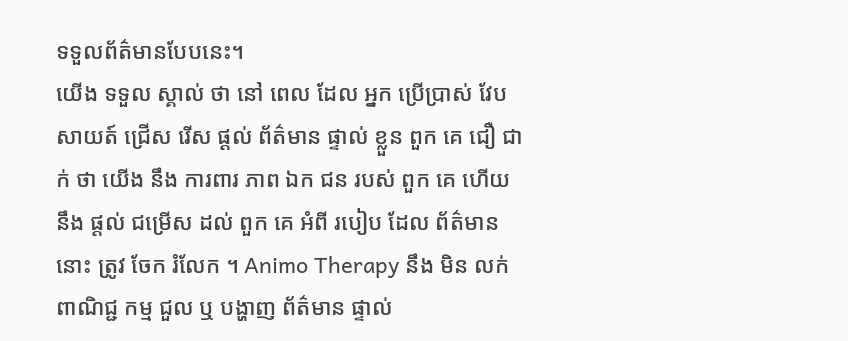ទទួលព័ត៌មានបែបនេះ។
យើង ទទួល ស្គាល់ ថា នៅ ពេល ដែល អ្នក ប្រើប្រាស់ វែបសាយត៍ ជ្រើស រើស ផ្តល់ ព័ត៌មាន ផ្ទាល់ ខ្លួន ពួក គេ ជឿ ជាក់ ថា យើង នឹង ការពារ ភាព ឯក ជន របស់ ពួក គេ ហើយ នឹង ផ្តល់ ជម្រើស ដល់ ពួក គេ អំពី របៀប ដែល ព័ត៌មាន នោះ ត្រូវ ចែក រំលែក ។ Animo Therapy នឹង មិន លក់ ពាណិជ្ជ កម្ម ជួល ឬ បង្ហាញ ព័ត៌មាន ផ្ទាល់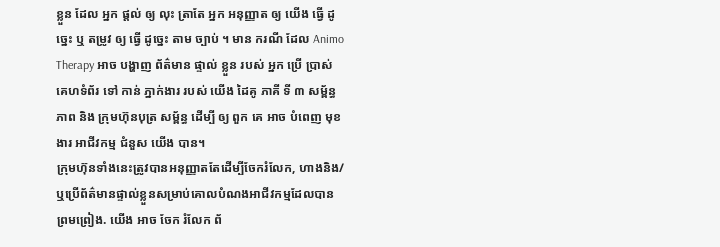ខ្លួន ដែល អ្នក ផ្តល់ ឲ្យ លុះ ត្រាតែ អ្នក អនុញ្ញាត ឲ្យ យើង ធ្វើ ដូច្នេះ ឬ តម្រូវ ឲ្យ ធ្វើ ដូច្នេះ តាម ច្បាប់ ។ មាន ករណី ដែល Animo Therapy អាច បង្ហាញ ព័ត៌មាន ផ្ទាល់ ខ្លួន របស់ អ្នក ប្រើ ប្រាស់ គេហទំព័រ ទៅ កាន់ ភ្នាក់ងារ របស់ យើង ដៃគូ ភាគី ទី ៣ សម្ព័ន្ធភាព និង ក្រុមហ៊ុនបុត្រ សម្ព័ន្ធ ដើម្បី ឲ្យ ពួក គេ អាច បំពេញ មុខងារ អាជីវកម្ម ជំនួស យើង បាន។
ក្រុមហ៊ុនទាំងនេះត្រូវបានអនុញ្ញាតតែដើម្បីចែករំលែក, ហាងនិង/ឬប្រើព័ត៌មានផ្ទាល់ខ្លួនសម្រាប់គោលបំណងអាជីវកម្មដែលបានព្រមព្រៀង. យើង អាច ចែក រំលែក ព័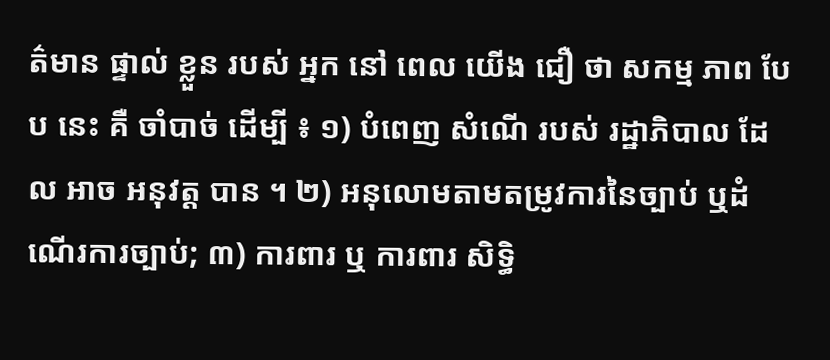ត៌មាន ផ្ទាល់ ខ្លួន របស់ អ្នក នៅ ពេល យើង ជឿ ថា សកម្ម ភាព បែប នេះ គឺ ចាំបាច់ ដើម្បី ៖ ១) បំពេញ សំណើ របស់ រដ្ឋាភិបាល ដែល អាច អនុវត្ត បាន ។ ២) អនុលោមតាមតម្រូវការនៃច្បាប់ ឬដំណើរការច្បាប់; ៣) ការពារ ឬ ការពារ សិទ្ធិ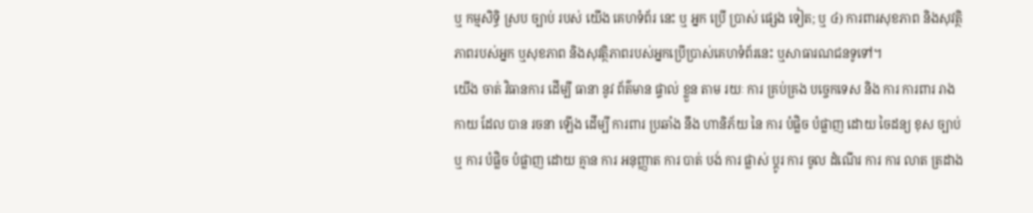ឬ កម្មសិទ្ធិ ស្រប ច្បាប់ របស់ យើង គេហទំព័រ នេះ ឬ អ្នក ប្រើ ប្រាស់ ផ្សេង ទៀត; ឬ ៤) ការពារសុខភាព និងសុវត្ថិភាពរបស់អ្នក ឬសុខភាព និងសុវត្ថិភាពរបស់អ្នកប្រើប្រាស់គេហទំព័រនេះ ឬសាធារណជនទូទៅ។
យើង ចាត់ វិធានការ ដើម្បី ធានា នូវ ព័ត៌មាន ផ្ទាល់ ខ្លួន តាម រយៈ ការ គ្រប់គ្រង បច្ចេកទេស និង ការ ការពារ រាងកាយ ដែល បាន រចនា ឡើង ដើម្បី ការពារ ប្រឆាំង នឹង ហានិភ័យ នៃ ការ បំផ្លិច បំផ្លាញ ដោយ ចៃដន្យ ខុស ច្បាប់ ឬ ការ បំផ្លិច បំផ្លាញ ដោយ គ្មាន ការ អនុញ្ញាត ការ បាត់ បង់ ការ ផ្លាស់ ប្តូរ ការ ចូល ដំណើរ ការ ការ លាត ត្រដាង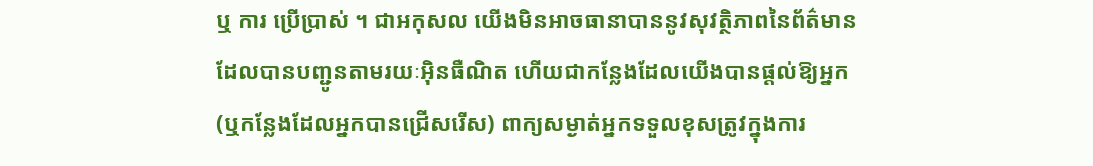ឬ ការ ប្រើប្រាស់ ។ ជាអកុសល យើងមិនអាចធានាបាននូវសុវត្ថិភាពនៃព័ត៌មានដែលបានបញ្ជូនតាមរយៈអ៊ិនធឺណិត ហើយជាកន្លែងដែលយើងបានផ្តល់ឱ្យអ្នក (ឬកន្លែងដែលអ្នកបានជ្រើសរើស) ពាក្យសម្ងាត់អ្នកទទួលខុសត្រូវក្នុងការ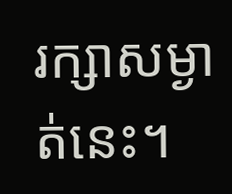រក្សាសម្ងាត់នេះ។